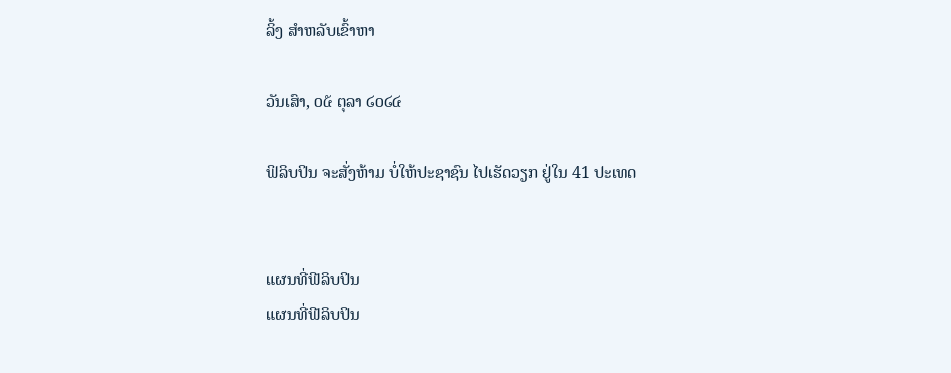ລິ້ງ ສຳຫລັບເຂົ້າຫາ

ວັນເສົາ, ໐໕ ຕຸລາ ໒໐໒໔

ຟິລິບປິນ ຈະສັ່ງຫ້າມ ບໍ່ໃຫ້ປະຊາຊົນ ໄປເຮັດວຽກ ຢູ່ໃນ 41 ປະເທດ


ແຜນທີ່ຟີລິບປິນ
ແຜນທີ່ຟີລິບປິນ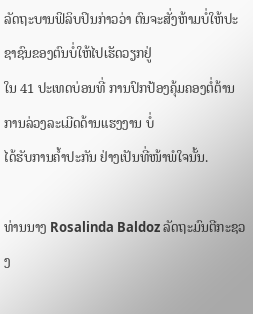ລັດຖະບານຟິລິບປິນກ່າວວ່າ ຕົນຈະສັ່ງຫ້າມບໍ່ໃຫ້ປະຊາຊົນຂອງຕົນບໍ່ໃຫ້ໄປເຮັດວຽກຢູ່
ໃນ 41 ປະເທດບ່ອນທີ່ ການປົກປ້ອງຄຸ້ມຄອງຕໍ່ຕ້ານການລ່ວງລະເມີດດ້ານແຮງງານ ບໍ່
ໄດ້ຮັບການຄໍ້າປະກັນ ຢ່າງເປັນທີ່ໜ້າພໍໃຈນັ້ນ.

ທ່ານນາງ Rosalinda Baldoz ລັດຖະມົນຕີກະຊວງ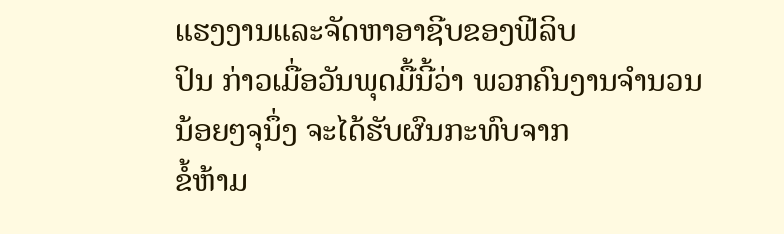ແຮງງານແລະຈັດຫາອາຊີບຂອງຟີລິບ
ປິນ ກ່າວເມື່ອວັນພຸດມື້ນີ້ວ່າ ພວກຄົນງານຈຳນວນນ້ອຍໆຈຸນຶ່ງ ຈະໄດ້ຮັບຜົນກະທົບຈາກ
ຂໍ້ຫ້າມ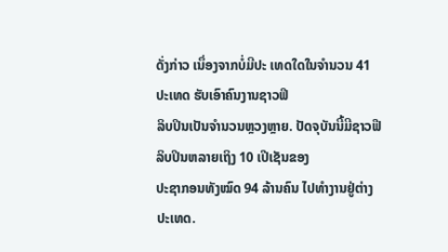ດັ່ງກ່າວ ເນຶ່ອງຈາກບໍ່ມີປະ ເທດໃດໃນຈໍານວນ 41 ປະເທດ ຮັບເອົາຄົນງານຊາວຟິ
ລິບປິນເປັນຈຳນວນຫຼວງຫຼາຍ. ປັດຈຸບັນນີ້ມີຊາວຟີລິບປິນຫລາຍເຖິງ 10 ເປີເຊັນຂອງ
ປະຊາກອນທັງໝົດ 94 ລ້ານຄົນ ໄປທໍາງານຢູ່ຕ່າງປະເທດ.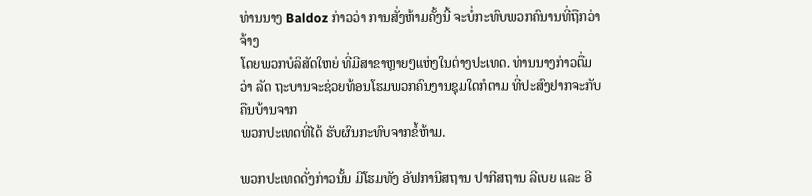ທ່ານນາງ Baldoz ກ່າວວ່າ ການສັ່ງຫ້າມຄັ້ງນີ້ ຈະບໍ່ກະທົບພວກຄົນານທີ່ຖືກວ່າຈ້າງ
ໂດຍພວກບໍລິສັດໃຫຍ່ ທີ່ມີສາຂາຫຼາຍໆແຫ່ງໃນຕ່າງປະເທດ. ທ່ານນາງກ່າວຕື່ມວ່າ ລັດ ຖະບານຈະຊ່ວຍທ້ອນໂຮມພວກຄົນງານຊຸມໃດກໍຕາມ ທີ່ປະສົງຢາກຈະກັບຄືນບ້ານຈາກ
ພວກປະເທດທີ່ໄດ້ ຮັບຜົນກະທົບຈາກຂໍ້ຫ້າມ.

ພວກປະເທດດັ່ງກ່າວນັ້ນ ມີໂຮມທັງ ອັຟການີສຖານ ປາກີສຖານ ລີເບຍ ແລະ ອີ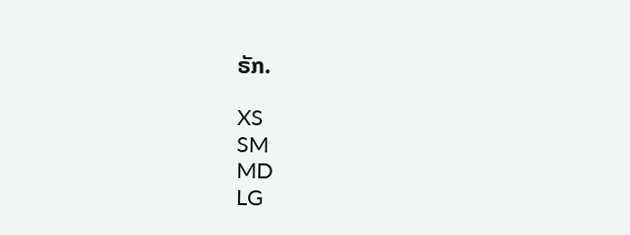ຣັກ.

XS
SM
MD
LG